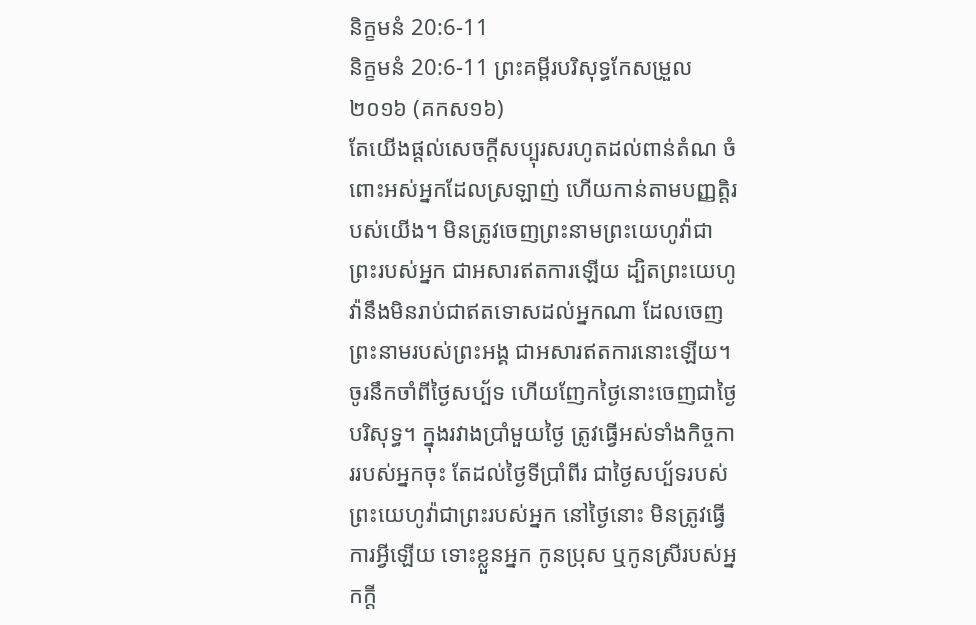និក្ខមនំ 20:6-11
និក្ខមនំ 20:6-11 ព្រះគម្ពីរបរិសុទ្ធកែសម្រួល ២០១៦ (គកស១៦)
តែយើងផ្តល់សេចក្ដីសប្បុរសរហូតដល់ពាន់តំណ ចំពោះអស់អ្នកដែលស្រឡាញ់ ហើយកាន់តាមបញ្ញត្តិរបស់យើង។ មិនត្រូវចេញព្រះនាមព្រះយេហូវ៉ាជាព្រះរបស់អ្នក ជាអសារឥតការឡើយ ដ្បិតព្រះយេហូវ៉ានឹងមិនរាប់ជាឥតទោសដល់អ្នកណា ដែលចេញព្រះនាមរបស់ព្រះអង្គ ជាអសារឥតការនោះឡើយ។ ចូរនឹកចាំពីថ្ងៃសប្ប័ទ ហើយញែកថ្ងៃនោះចេញជាថ្ងៃបរិសុទ្ធ។ ក្នុងរវាងប្រាំមួយថ្ងៃ ត្រូវធ្វើអស់ទាំងកិច្ចការរបស់អ្នកចុះ តែដល់ថ្ងៃទីប្រាំពីរ ជាថ្ងៃសប្ប័ទរបស់ព្រះយេហូវ៉ាជាព្រះរបស់អ្នក នៅថ្ងៃនោះ មិនត្រូវធ្វើការអ្វីឡើយ ទោះខ្លួនអ្នក កូនប្រុស ឬកូនស្រីរបស់អ្នកក្តី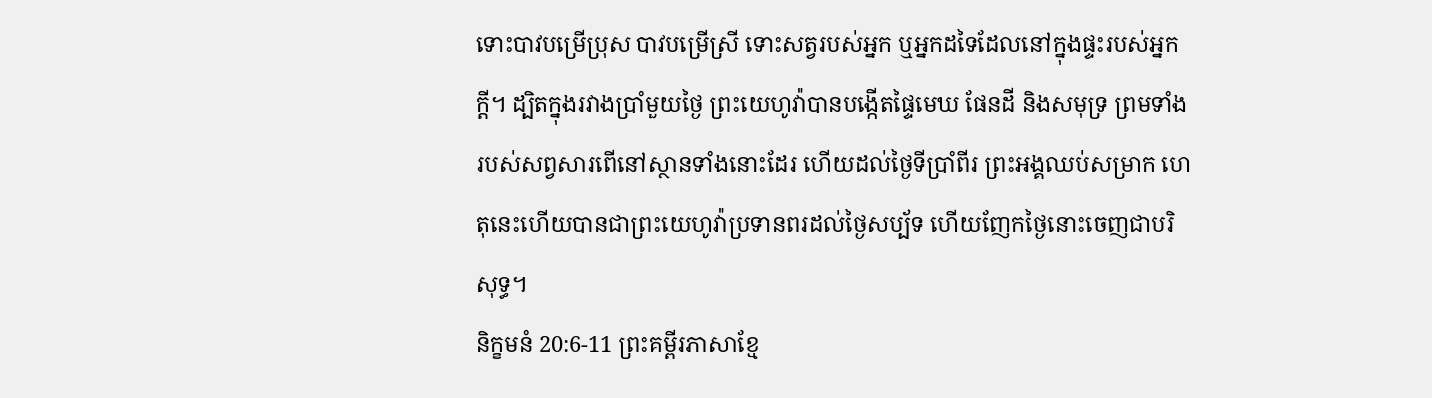ទោះបាវបម្រើប្រុស បាវបម្រើស្រី ទោះសត្វរបស់អ្នក ឬអ្នកដទៃដែលនៅក្នុងផ្ទះរបស់អ្នកក្ដី។ ដ្បិតក្នុងរវាងប្រាំមួយថ្ងៃ ព្រះយេហូវ៉ាបានបង្កើតផ្ទៃមេឃ ផែនដី និងសមុទ្រ ព្រមទាំងរបស់សព្វសារពើនៅស្ថានទាំងនោះដែរ ហើយដល់ថ្ងៃទីប្រាំពីរ ព្រះអង្គឈប់សម្រាក ហេតុនេះហើយបានជាព្រះយេហូវ៉ាប្រទានពរដល់ថ្ងៃសប្ប័ទ ហើយញែកថ្ងៃនោះចេញជាបរិសុទ្ធ។
និក្ខមនំ 20:6-11 ព្រះគម្ពីរភាសាខ្មែ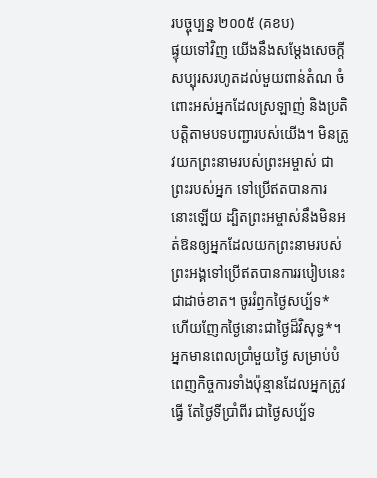របច្ចុប្បន្ន ២០០៥ (គខប)
ផ្ទុយទៅវិញ យើងនឹងសម្តែងសេចក្ដីសប្បុរសរហូតដល់មួយពាន់តំណ ចំពោះអស់អ្នកដែលស្រឡាញ់ និងប្រតិបត្តិតាមបទបញ្ជារបស់យើង។ មិនត្រូវយកព្រះនាមរបស់ព្រះអម្ចាស់ ជាព្រះរបស់អ្នក ទៅប្រើឥតបានការនោះឡើយ ដ្បិតព្រះអម្ចាស់នឹងមិនអត់ឱនឲ្យអ្នកដែលយកព្រះនាមរបស់ព្រះអង្គទៅប្រើឥតបានការរបៀបនេះជាដាច់ខាត។ ចូររំឭកថ្ងៃសប្ប័ទ* ហើយញែកថ្ងៃនោះជាថ្ងៃដ៏វិសុទ្ធ*។ អ្នកមានពេលប្រាំមួយថ្ងៃ សម្រាប់បំពេញកិច្ចការទាំងប៉ុន្មានដែលអ្នកត្រូវធ្វើ តែថ្ងៃទីប្រាំពីរ ជាថ្ងៃសប្ប័ទ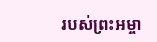របស់ព្រះអម្ចា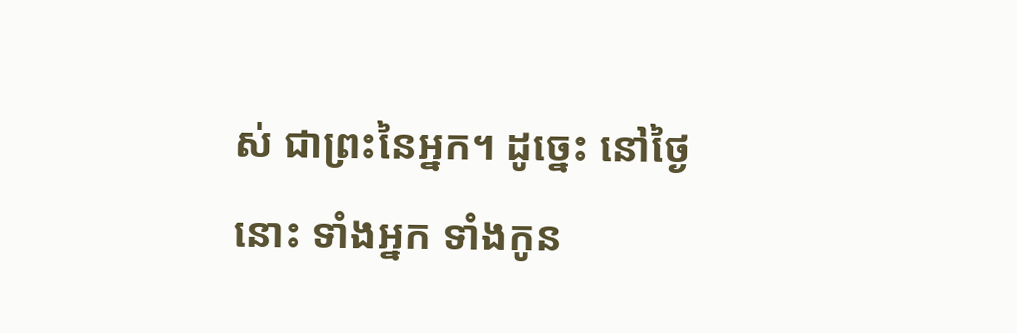ស់ ជាព្រះនៃអ្នក។ ដូច្នេះ នៅថ្ងៃនោះ ទាំងអ្នក ទាំងកូន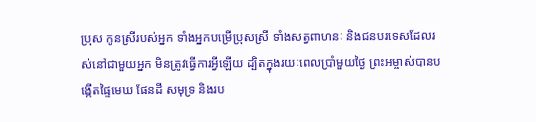ប្រុស កូនស្រីរបស់អ្នក ទាំងអ្នកបម្រើប្រុសស្រី ទាំងសត្វពាហនៈ និងជនបរទេសដែលរស់នៅជាមួយអ្នក មិនត្រូវធ្វើការអ្វីឡើយ ដ្បិតក្នុងរយៈពេលប្រាំមួយថ្ងៃ ព្រះអម្ចាស់បានបង្កើតផ្ទៃមេឃ ផែនដី សមុទ្រ និងរប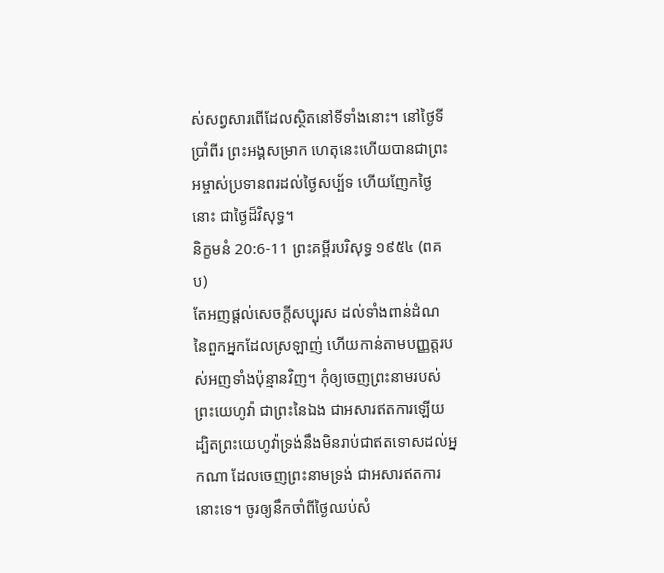ស់សព្វសារពើដែលស្ថិតនៅទីទាំងនោះ។ នៅថ្ងៃទីប្រាំពីរ ព្រះអង្គសម្រាក ហេតុនេះហើយបានជាព្រះអម្ចាស់ប្រទានពរដល់ថ្ងៃសប្ប័ទ ហើយញែកថ្ងៃនោះ ជាថ្ងៃដ៏វិសុទ្ធ។
និក្ខមនំ 20:6-11 ព្រះគម្ពីរបរិសុទ្ធ ១៩៥៤ (ពគប)
តែអញផ្តល់សេចក្ដីសប្បុរស ដល់ទាំងពាន់ដំណ នៃពួកអ្នកដែលស្រឡាញ់ ហើយកាន់តាមបញ្ញត្តរបស់អញទាំងប៉ុន្មានវិញ។ កុំឲ្យចេញព្រះនាមរបស់ព្រះយេហូវ៉ា ជាព្រះនៃឯង ជាអសារឥតការឡើយ ដ្បិតព្រះយេហូវ៉ាទ្រង់នឹងមិនរាប់ជាឥតទោសដល់អ្នកណា ដែលចេញព្រះនាមទ្រង់ ជាអសារឥតការនោះទេ។ ចូរឲ្យនឹកចាំពីថ្ងៃឈប់សំ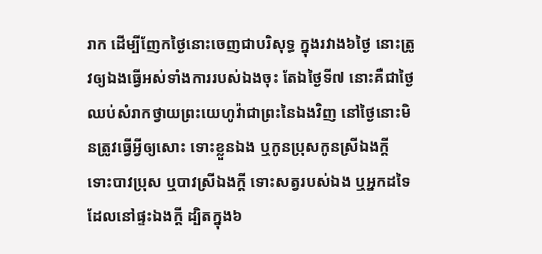រាក ដើម្បីញែកថ្ងៃនោះចេញជាបរិសុទ្ធ ក្នុងរវាង៦ថ្ងៃ នោះត្រូវឲ្យឯងធ្វើអស់ទាំងការរបស់ឯងចុះ តែឯថ្ងៃទី៧ នោះគឺជាថ្ងៃឈប់សំរាកថ្វាយព្រះយេហូវ៉ាជាព្រះនៃឯងវិញ នៅថ្ងៃនោះមិនត្រូវធ្វើអ្វីឲ្យសោះ ទោះខ្លួនឯង ឬកូនប្រុសកូនស្រីឯងក្តី ទោះបាវប្រុស ឬបាវស្រីឯងក្តី ទោះសត្វរបស់ឯង ឬអ្នកដទៃដែលនៅផ្ទះឯងក្តី ដ្បិតក្នុង៦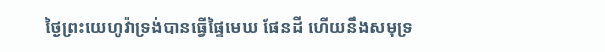ថ្ងៃព្រះយេហូវ៉ាទ្រង់បានធ្វើផ្ទៃមេឃ ផែនដី ហើយនឹងសមុទ្រ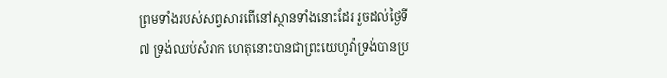ព្រមទាំងរបស់សព្វសារពើនៅស្ថានទាំងនោះដែរ រួចដល់ថ្ងៃទី៧ ទ្រង់ឈប់សំរាក ហេតុនោះបានជាព្រះយេហូវ៉ាទ្រង់បានប្រ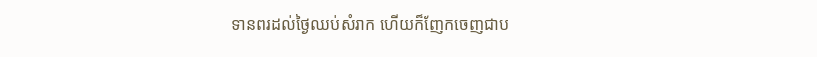ទានពរដល់ថ្ងៃឈប់សំរាក ហើយក៏ញែកចេញជាប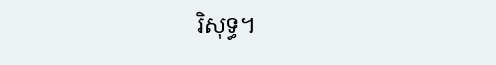រិសុទ្ធ។